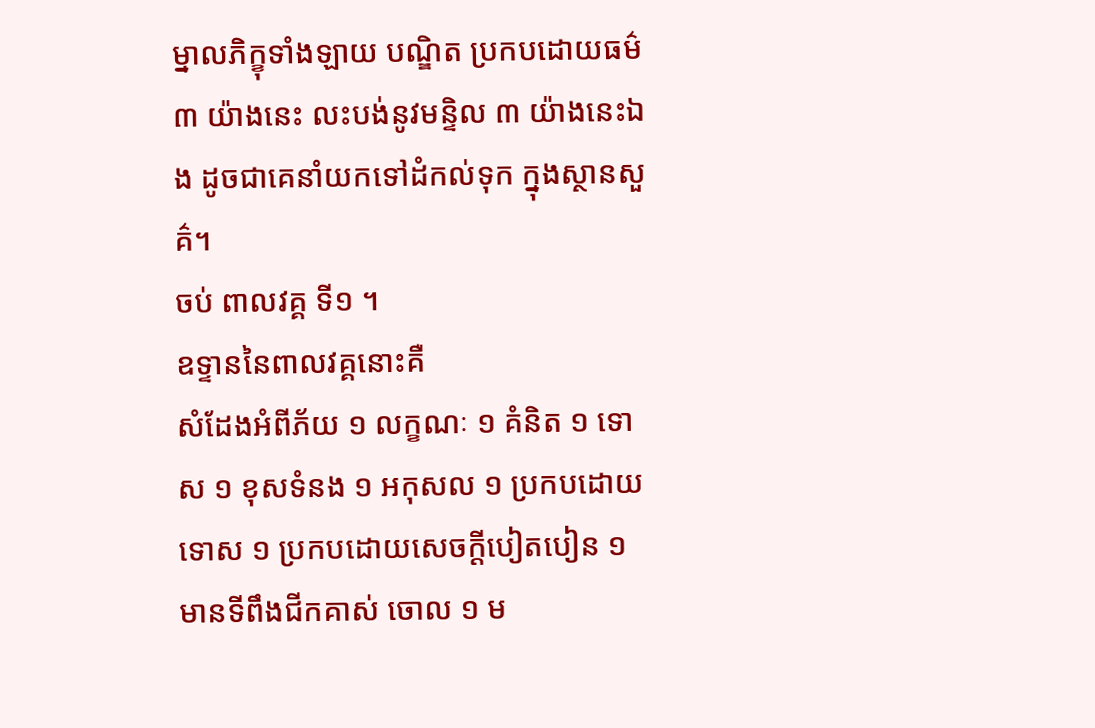ម្នាលភិក្ខុទាំងឡាយ បណ្ឌិត ប្រកបដោយធម៌ ៣ យ៉ាងនេះ លះបង់នូវមន្ទិល ៣ យ៉ាងនេះឯង ដូចជាគេនាំយកទៅដំកល់ទុក ក្នុងស្ថានសួគ៌។
ចប់ ពាលវគ្គ ទី១ ។
ឧទ្ទាននៃពាលវគ្គនោះគឺ
សំដែងអំពីភ័យ ១ លក្ខណៈ ១ គំនិត ១ ទោស ១ ខុសទំនង ១ អកុសល ១ ប្រកបដោយទោស ១ ប្រកបដោយសេចក្ដីបៀតបៀន ១ មានទីពឹងជីកគាស់ ចោល ១ ម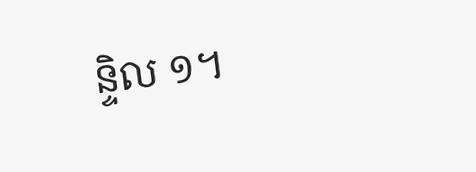ន្ទិល ១។